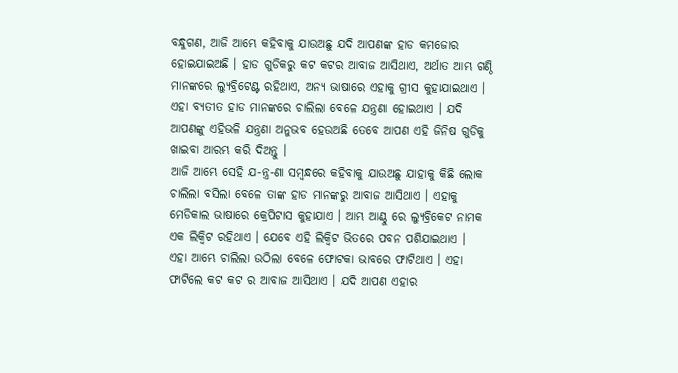ବନ୍ଧୁଗଣ, ଆଜି ଆମ୍ଭେ କହିବାକୁ ଯାଉଅଛୁ ଯଦି ଆପଣଙ୍କ ହାଡ କମଜୋର ହୋଇଯାଇଅଛି । ହାଡ ଗୁଡିକରୁ କଟ କଟର ଆବାଜ ଆସିଥାଏ, ଅର୍ଥାତ ଆମ୍ଭ ଗଣ୍ଠି ମାନଙ୍କରେ ଲ୍ୟୁବ୍ରିଟେଣ୍ଟ ରହିଥାଏ, ଅନ୍ୟ ଭାଷାରେ ଏହାକୁ ଗ୍ରୀସ କୁହାଯାଇଥାଏ । ଏହା ବ୍ୟତୀତ ହାଡ ମାନଙ୍କରେ ଚାଲିଲା ବେଳେ ଯନ୍ତ୍ରଣା ହୋଇଥାଏ । ଯଦି ଆପଣଙ୍କୁ ଏହିଭଳି ଯନ୍ତ୍ରଣା ଅନୁଭବ ହେଉଅଛି ତେବେ ଆପଣ ଏହି ଜିନିଷ ଗୁଡିକୁ ଖାଇବା ଆରମ୍ଭ କରି ଦିଅନ୍ତୁ ।
ଆଜି ଆମ୍ଭେ ସେହି ଯ-ନ୍ତ୍ର-ଣା ସମ୍ବନ୍ଧରେ କହିବାକୁ ଯାଉଅଛୁ ଯାହାକୁ କିଛି ଲୋକ ଚାଲିଲା ବସିଲା ବେଳେ ତାଙ୍କ ହାଡ ମାନଙ୍କରୁ ଆବାଜ ଆସିଥାଏ । ଏହାକୁ ମେଡିକାଲ ଭାଷାରେ କ୍ରେପିଟାସ କୁହାଯାଏ । ଆମ୍ଭ ଆଣ୍ଠୁ ରେ ଲ୍ୟୁବ୍ରିକେଟ ନାମକ ଏକ ଲିକ୍ୱିଟ ରହିଥାଏ । ଯେବେ ଏହି ଲିକ୍ୱିଟ ଭିତରେ ପବନ ପଶିଯାଇଥାଏ ।
ଏହା ଆମ୍ଭେ ଚାଲିଲା ଉଠିଲା ବେଳେ ଫୋଟକା ଭାବରେ ଫାଟିଥାଏ । ଏହା ଫାଟିଲେ କଟ କଟ ର ଆବାଜ ଆସିଥାଏ । ଯଦି ଆପଣ ଏହାର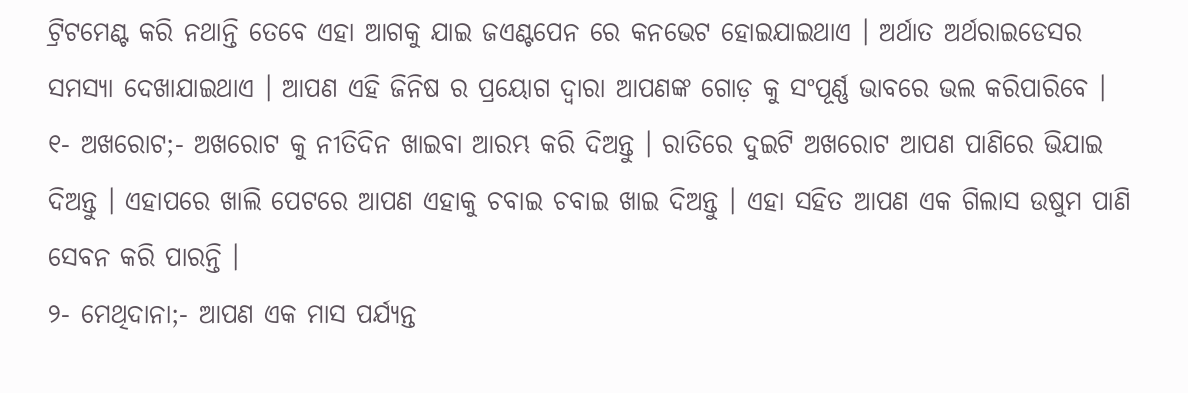ଟ୍ରିଟମେଣ୍ଟ କରି ନଥାନ୍ତି ତେବେ ଏହା ଆଗକୁ ଯାଇ ଜଏଣ୍ଟପେନ ରେ କନଭେଟ ହୋଇଯାଇଥାଏ । ଅର୍ଥାତ ଅର୍ଥରାଇଡେସର ସମସ୍ୟା ଦେଖାଯାଇଥାଏ । ଆପଣ ଏହି ଜିନିଷ ର ପ୍ରୟୋଗ ଦ୍ଵାରା ଆପଣଙ୍କ ଗୋଡ଼ କୁ ସଂପୂର୍ଣ୍ଣ ଭାବରେ ଭଲ କରିପାରିବେ ।
୧- ଅଖରୋଟ;- ଅଖରୋଟ କୁ ନୀତିଦିନ ଖାଇବା ଆରମ୍ଭ କରି ଦିଅନ୍ତୁ । ରାତିରେ ଦୁଇଟି ଅଖରୋଟ ଆପଣ ପାଣିରେ ଭିଯାଇ ଦିଅନ୍ତୁ । ଏହାପରେ ଖାଲି ପେଟରେ ଆପଣ ଏହାକୁ ଚବାଇ ଚବାଇ ଖାଇ ଦିଅନ୍ତୁ । ଏହା ସହିତ ଆପଣ ଏକ ଗିଲାସ ଉଷୁମ ପାଣି ସେବନ କରି ପାରନ୍ତି ।
୨- ମେଥିଦାନା;- ଆପଣ ଏକ ମାସ ପର୍ଯ୍ୟନ୍ତ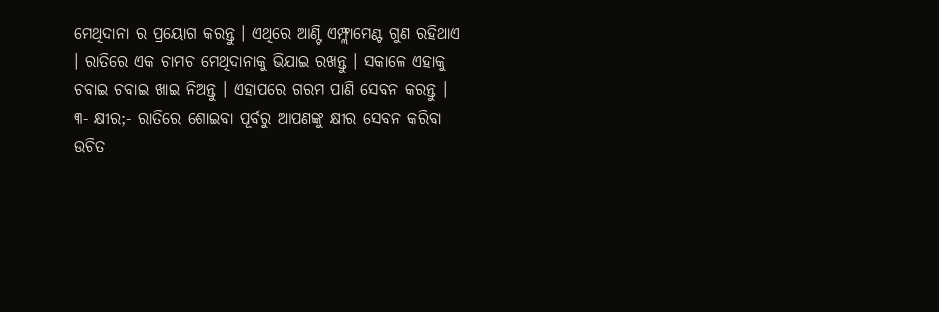ମେଥିଦାନା ର ପ୍ରୟୋଗ କରନ୍ତୁ । ଏଥିରେ ଆଣ୍ଟି ଏମ୍ଫ୍ଲାମେଣ୍ଟ ଗୁଣ ରହିଥାଏ । ରାତିରେ ଏକ ଚାମଚ ମେଥିଦାନାକୁ ଭିଯାଇ ରଖନ୍ତୁ । ସକାଳେ ଏହାକୁ ଚବାଇ ଚବାଇ ଖାଇ ନିଅନ୍ତୁ । ଏହାପରେ ଗରମ ପାଣି ସେବନ କରନ୍ତୁ ।
୩- କ୍ଷୀର;- ରାତିରେ ଶୋଇବା ପୂର୍ବରୁ ଆପଣଙ୍କୁ କ୍ଷୀର ସେବନ କରିବା ଉଚିତ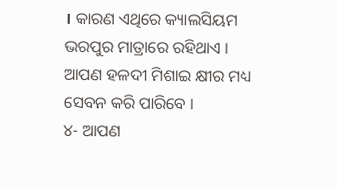। କାରଣ ଏଥିରେ କ୍ୟାଲସିୟମ ଭରପୁର ମାତ୍ରାରେ ରହିଥାଏ । ଆପଣ ହଳଦୀ ମିଶାଇ କ୍ଷୀର ମଧ୍ୟ ସେବନ କରି ପାରିବେ ।
୪- ଆପଣ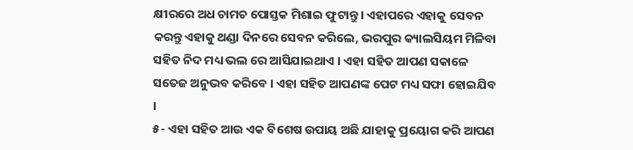କ୍ଷୀରରେ ଅଧ ଚାମଚ ପୋସ୍ତକ ମିଶାଇ ଫୁଟାନ୍ତୁ । ଏହାପରେ ଏହାକୁ ସେବନ କରନ୍ତୁ ଏହାକୁ ଥଣ୍ଡା ଦିନରେ ସେବନ କରିଲେ, ଭରପୁର କ୍ୟାଲସିୟମ ମିଳିବା ସହିତ ନିଦ ମଧ୍ୟ ଭଲ ରେ ଆସିଯାଇଥାଏ । ଏହା ସହିତ ଆପଣ ସକାଳେ ସତେଜ ଅନୁଭବ କରିବେ । ଏହା ସହିତ ଆପଣଙ୍କ ପେଟ ମଧ୍ୟ ସଫା ହୋଇଯିବ ।
୫- ଏହା ସହିତ ଆଉ ଏକ ବିଶେଷ ଉପାୟ ଅଛି ଯାହାକୁ ପ୍ରୟୋଗ କରି ଆପଣ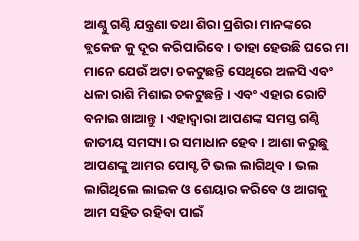ଆଣ୍ଠୁ ଗଣ୍ଠି ଯନ୍ତ୍ରଣା ତଥା ଶିରା ପ୍ରଶିରା ମାନଙ୍କରେ ବ୍ଲକେଜ କୁ ଦୂର କରିପାରିବେ । ତାହା ହେଉଛି ଘରେ ମା ମାନେ ଯେଉଁ ଅଟା ଚକଟୁଛନ୍ତି ସେଥିରେ ଅଳସି ଏବଂ ଧଳା ରାଶି ମିଶାଇ ଚକଟୁଛନ୍ତି । ଏବଂ ଏହାର ରୋଟି ବନାଇ ଖାଆନ୍ତୁ । ଏହାଦ୍ଵାରା ଆପଣଙ୍କ ସମସ୍ତ ଗଣ୍ଠି ଜାତୀୟ ସମସ୍ୟା ର ସମାଧାନ ହେବ । ଆଶା କରୁଛୁ ଆପଣଙ୍କୁ ଆମର ପୋସ୍ଟ ଟି ଭଲ ଲାଗିଥିବ । ଭଲ ଲାଗିଥିଲେ ଲାଇକ ଓ ଶେୟାର କରିବେ ଓ ଆଗକୁ ଆମ ସହିତ ରହିବା ପାଇଁ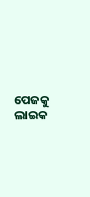ପେଜକୁ ଲାଇକ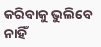କରିବାକୁ ଭୁଲିବେ ନାହିଁ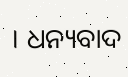। ଧନ୍ୟବାଦ